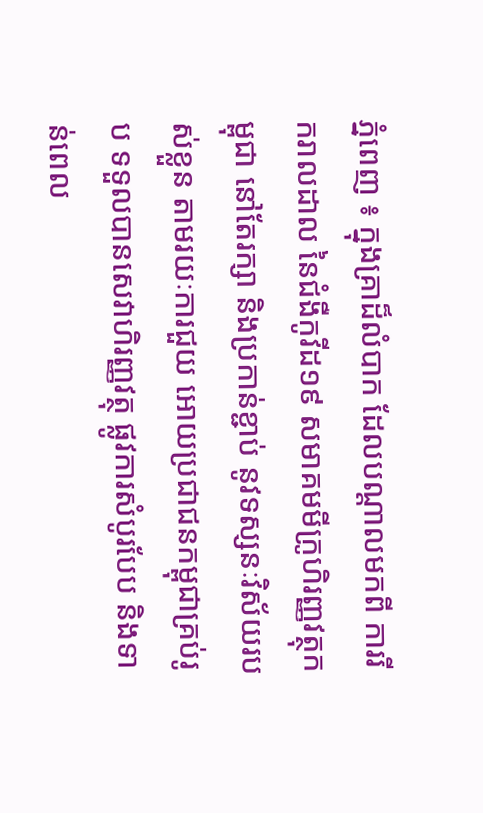ភ្នំពេញ ៖ ក្នុងគ្រាដ៏លំបាក ដែលបណ្តាលមកពី ការរីករាលដាល នៃជំងឺកូវីដ១៩ សមាគមមីក្រូហិរញ្ញវត្ថុកម្ពុជា នៅតែរក្សា និងប្រកាន់ខ្ជាប់ នូវទស្សនៈវិស័យរបស់ខ្លួន តាមរយៈការជួយ អោយប្រជាជនកម្ពុជាគ្រប់រូប ទទួលបានសេវាហិរញ្ញវត្ថុ ផ្លូវការសំបូរបែប និងទាន់ពេល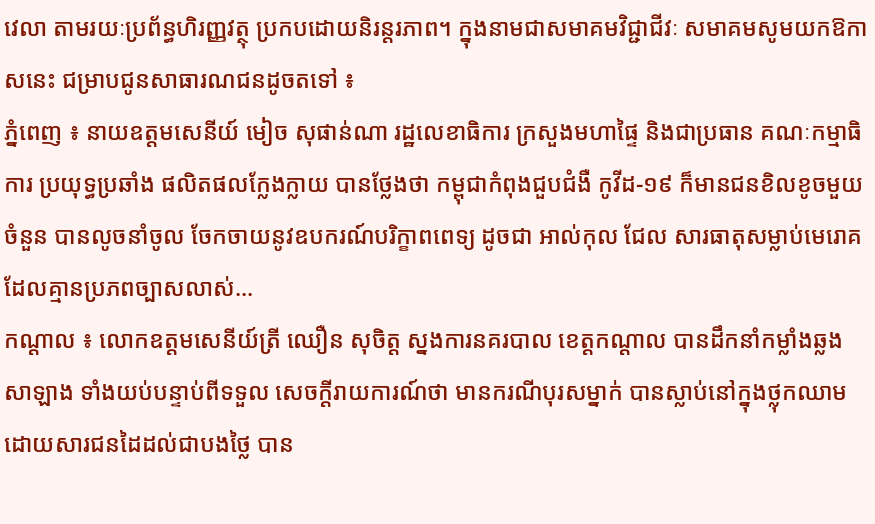វេលា តាមរយៈប្រព័ន្ធហិរញ្ញវត្ថុ ប្រកបដោយនិរន្តរភាព។ ក្នុងនាមជាសមាគមវិជ្ជាជីវៈ សមាគមសូមយកឱកាសនេះ ជម្រាបជូនសាធារណជនដូចតទៅ ៖
ភ្នំពេញ ៖ នាយឧត្តមសេនីយ៍ មៀច សុផាន់ណា រដ្ឋលេខាធិការ ក្រសួងមហាផ្ទៃ និងជាប្រធាន គណៈកម្មាធិការ ប្រយុទ្ធប្រឆាំង ផលិតផលក្លែងក្លាយ បានថ្លែងថា កម្ពុជាកំពុងជួបជំងឺ កូវីដ-១៩ ក៏មានជនខិលខូចមួយចំនួន បានលូចនាំចូល ចែកចាយនូវឧបករណ៍បរិក្ខាពពេទ្យ ដូចជា អាល់កុល ជែល សារធាតុសម្លាប់មេរោគ ដែលគ្មានប្រភពច្បាសលាស់...
កណ្តាល ៖ លោកឧត្តមសេនីយ៍ត្រី ឈឿន សុចិត្ត ស្នងការនគរបាល ខេត្តកណ្តាល បានដឹកនាំកម្លាំងឆ្លងសាឡាង ទាំងយប់បន្ទាប់ពីទទួល សេចក្តីរាយការណ៍ថា មានករណីបុរសម្នាក់ បានស្លាប់នៅក្នុងថ្លុកឈាម ដោយសារជនដៃដល់ជាបងថ្លៃ បាន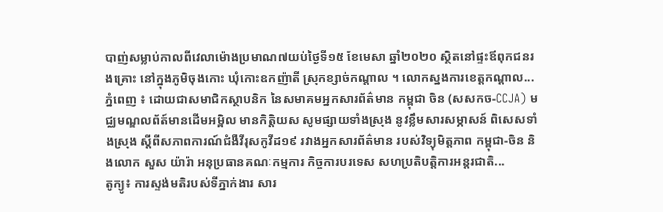បាញ់សម្លាប់កាលពីវេលាម៉ោងប្រមាណ៧យប់ថ្ងៃទី១៥ ខែមេសា ឆ្នាំ២០២០ ស្ថិតនៅផ្ទះឪពុកជនរងគ្រោះ នៅក្នុងភូមិចុងកោះ ឃុំកោះឧកញ៉ាតី ស្រុកខ្សាច់កណ្តាល ។ លោកស្នងការខេត្តកណ្តាល...
ភ្នំពេញ ៖ ដោយជាសមាជិកស្ថាបនិក នៃសមាគមអ្នកសារព័ត៌មាន កម្ពុជា ចិន (សសកច-CCJA) មជ្ឈមណ្ឌលព័ត៍មានដើមអម្ពិល មានកិត្តិយស សូមផ្សាយទាំងស្រុង នូវខ្លឹមសារសម្ភាសន៍ ពិសេសទាំងស្រុង ស្តីពីសភាពការណ៍ជំងឺវីរុសកូវីដ១៩ រវាងអ្នកសារព័ត៌មាន របស់វិទ្យុមិត្តភាព កម្ពុជា-ចិន និងលោក សួស យ៉ារ៉ា អនុប្រធានគណៈកម្មការ កិច្ចការបរទេស សហប្រតិបត្តិការអន្តរជាតិ...
តូក្យូ៖ ការស្ទង់មតិរបស់ទីភ្នាក់ងារ សារ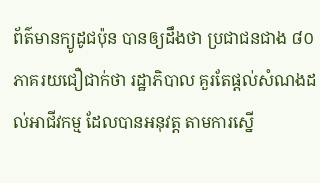ព័ត៌មានក្យូដូជប៉ុន បានឲ្យដឹងថា ប្រជាជនជាង ៨០ ភាគរយជឿជាក់ថា រដ្ឋាភិបាល គួរតែផ្តល់សំណងដល់អាជីវកម្ម ដែលបានអនុវត្ត តាមការស្នើ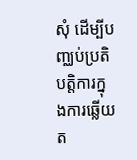សុំ ដើម្បីបញ្ឈប់ប្រតិបត្តិការក្នុងការឆ្លើយត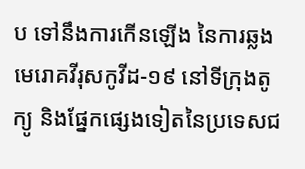ប ទៅនឹងការកើនឡើង នៃការឆ្លងមេរោគវីរុសកូវីដ-១៩ នៅទីក្រុងតូក្យូ និងផ្នែកផ្សេងទៀតនៃប្រទេសជ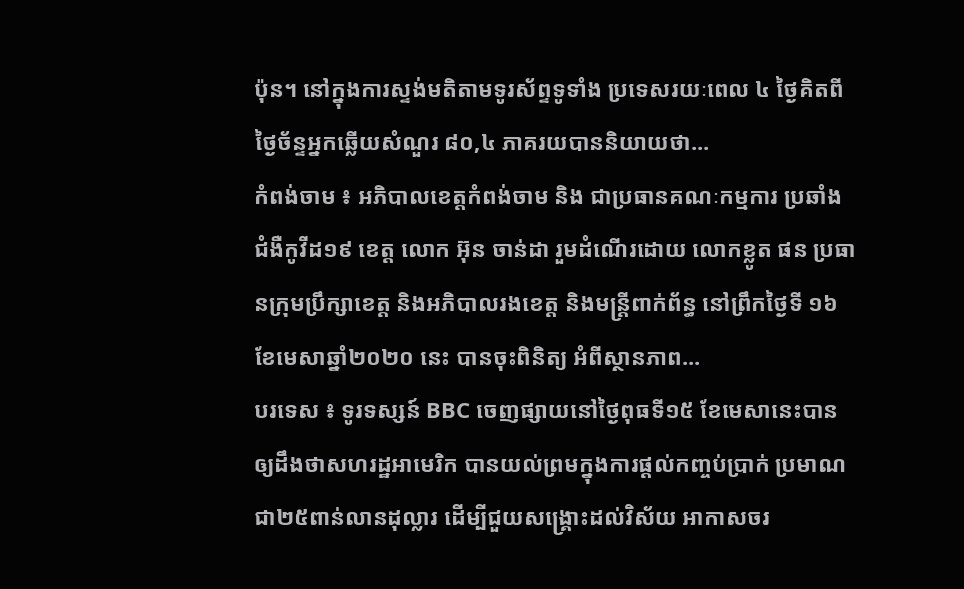ប៉ុន។ នៅក្នុងការស្ទង់មតិតាមទូរស័ព្ទទូទាំង ប្រទេសរយៈពេល ៤ ថ្ងៃគិតពីថ្ងៃច័ន្ទអ្នកឆ្លើយសំណួរ ៨០,៤ ភាគរយបាននិយាយថា...
កំពង់ចាម ៖ អភិបាលខេត្តកំពង់ចាម និង ជាប្រធានគណៈកម្មការ ប្រឆាំងជំងឺកូវីដ១៩ ខេត្ត លោក អ៊ុន ចាន់ដា រួមដំណើរដោយ លោកខ្លូត ផន ប្រធានក្រុមប្រឹក្សាខេត្ត និងអភិបាលរងខេត្ត និងមន្ត្រីពាក់ព័ន្ធ នៅព្រឹកថ្ងៃទី ១៦ ខែមេសាឆ្នាំ២០២០ នេះ បានចុះពិនិត្យ អំពីស្ថានភាព...
បរទេស ៖ ទូរទស្សន៍ BBC ចេញផ្សាយនៅថ្ងៃពុធទី១៥ ខែមេសានេះបានឲ្យដឹងថាសហរដ្ឋអាមេរិក បានយល់ព្រមក្នុងការផ្តល់កញ្ចប់ប្រាក់ ប្រមាណជា២៥ពាន់លានដុល្លារ ដើម្បីជួយសង្គ្រោះដល់វិស័យ អាកាសចរ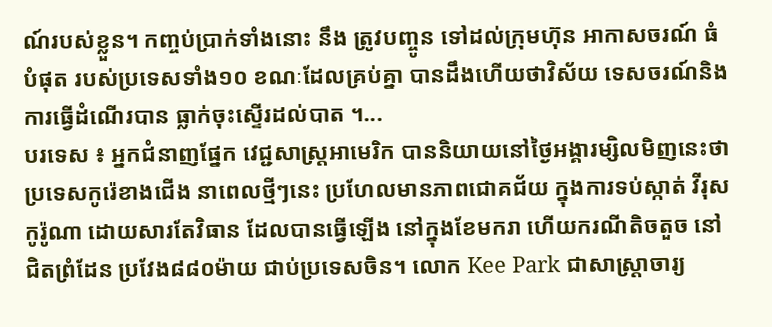ណ៍របស់ខ្លួន។ កញ្ចប់ប្រាក់ទាំងនោះ នឹង ត្រូវបញ្ចូន ទៅដល់ក្រុមហ៊ុន អាកាសចរណ៍ ធំបំផុត របស់ប្រទេសទាំង១០ ខណៈដែលគ្រប់គ្នា បានដឹងហើយថាវិស័យ ទេសចរណ៍និងការធ្វើដំណើរបាន ធ្លាក់ចុះស្ទើរដល់បាត ។...
បរទេស ៖ អ្នកជំនាញផ្នែក វេជ្ជសាស្ត្រអាមេរិក បាននិយាយនៅថ្ងៃអង្គារម្សិលមិញនេះថា ប្រទេសកូរ៉េខាងជើង នាពេលថ្មីៗនេះ ប្រហែលមានភាពជោគជ័យ ក្នុងការទប់ស្កាត់ វីរុសកូរ៉ូណា ដោយសារតែវិធាន ដែលបានធ្វើឡើង នៅក្នុងខែមករា ហើយករណីតិចតួច នៅជិតព្រំដែន ប្រវែង៨៨០ម៉ាយ ជាប់ប្រទេសចិន។ លោក Kee Park ជាសាស្ត្រាចារ្យ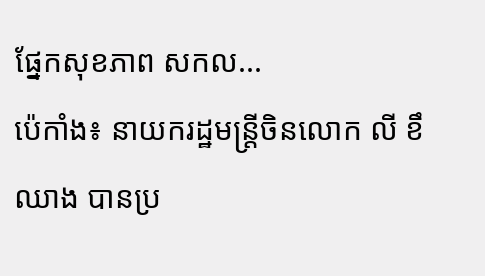ផ្នែកសុខភាព សកល...
ប៉េកាំង៖ នាយករដ្ឋមន្រ្តីចិនលោក លី ខឹឈាង បានប្រ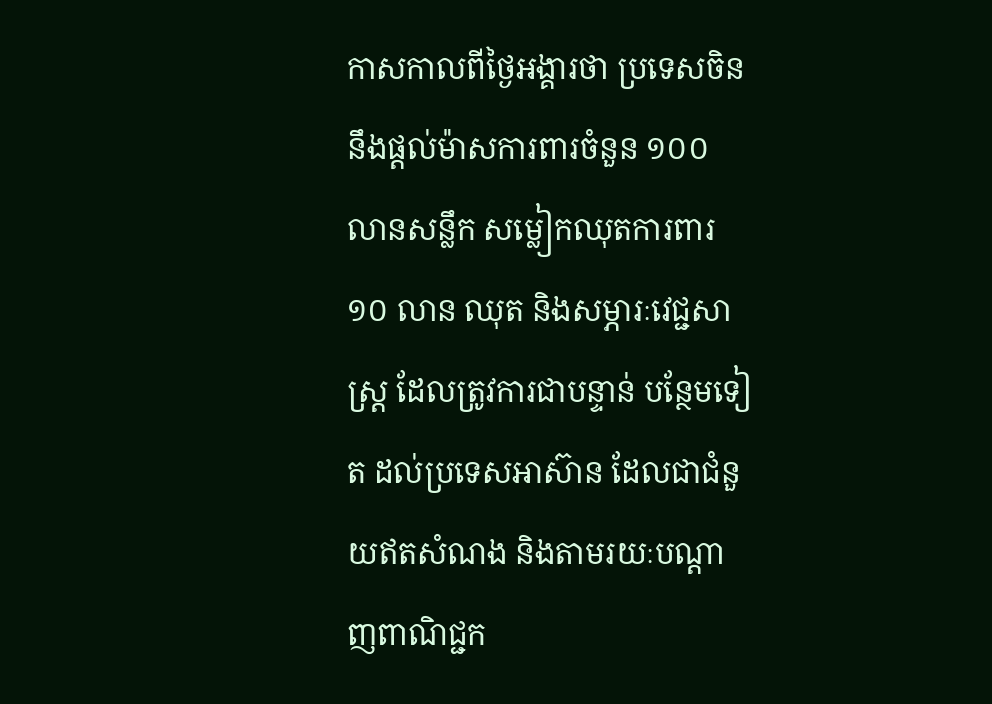កាសកាលពីថ្ងៃអង្គារថា ប្រទេសចិននឹងផ្តល់ម៉ាសការពារចំនួន ១០០ លានសន្លឹក សម្លៀកឈុតការពារ ១០ លាន ឈុត និងសម្ភារៈវេជ្ជសាស្ត្រ ដែលត្រូវការជាបន្ទាន់ បន្ថែមទៀត ដល់ប្រទេសអាស៊ាន ដែលជាជំនួយឥតសំណង និងតាមរយៈបណ្តាញពាណិជ្ជក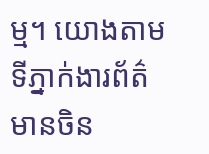ម្ម។ យោងតាមទីភ្នាក់ងារព័ត៌មានចិន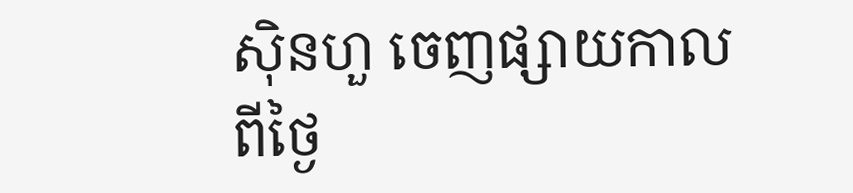ស៊ិនហួ ចេញផ្សាយកាលពីថ្ងៃ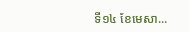ទី១៤ ខែមេសា...